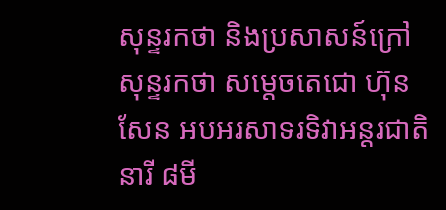សុន្ទរកថា និងប្រសាសន៍ក្រៅសុន្ទរកថា សម្តេចតេជោ ហ៊ុន សែន អបអរសាទរទិវាអន្តរជាតិនារី ៨មី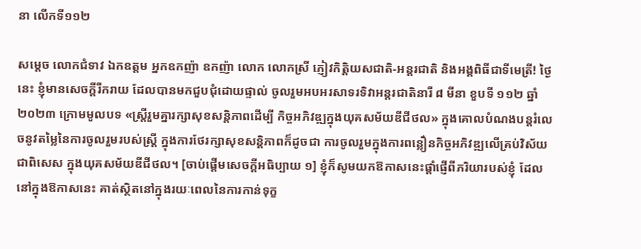នា លើកទី១១២

សម្តេច លោកជំទាវ ឯកឧត្តម អ្នកឧកញ៉ា ឧកញ៉ា លោក លោកស្រី ភ្ញៀវកិត្តិយសជាតិ-អន្តរជាតិ និងអង្គពិធីជាទីមេត្រី! ថ្ងៃនេះ ខ្ញុំមានសេចក្តីរីករាយ ដែលបានមកជួបជុំដោយផ្ទាល់ ចូលរួមអបអរសាទរទិវាអន្តរជាតិនារី ៨ មីនា ខួបទី ១១២ ឆ្នាំ ២០២៣ ក្រោមមូលបទ «ស្ត្រីរួមគ្នារក្សាសុខសន្តិភាពដើម្បី កិច្ចអភិវឌ្ឍក្នុងយុគសម័យឌីជីថល» ក្នុងគោលបំណងបន្តរំលេចនូវតម្លៃនៃការចូលរួមរបស់ស្ត្រី ក្នុងការថែរក្សាសុខសន្តិភាពក៏ដូចជា ការចូលរួមក្នុងការពន្លឿនកិច្ចអភិវឌ្ឍលើគ្រប់វិស័យ ជាពិសេស ក្នុងយុគសម័យឌីជីថល។ [ចាប់ផ្ដើមសេចក្ដីអធិប្បាយ ១] ខ្ញុំក៏សូមយកឱកាសនេះផ្ដាំផ្ញើពីភរិយារបស់ខ្ញុំ ដែលនៅក្នុងឱកាសនេះ គាត់ស្ថិតនៅក្នុងរយៈពេលនៃការកាន់ទុក្ខ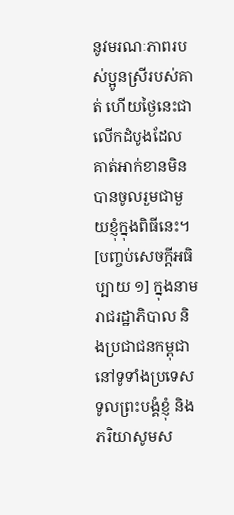នូវមរណៈភាពរបស់ប្អូនស្រីរបស់គាត់ ហើយថ្ងៃនេះជាលើកដំបូងដែលគាត់អាក់ខានមិនបានចូលរួមជាមួយខ្ញុំក្នុងពិធីនេះ។ [បញ្ចប់សេចក្ដីអធិប្បាយ ១] ក្នុងនាមរាជរដ្ឋាភិបាល និងប្រជាជនកម្ពុជានៅទូទាំងប្រទេស ទូលព្រះបង្គំខ្ញុំ និងភរិយាសូមស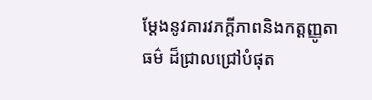ម្តែងនូវគារវភក្តីភាពនិងកត្តញ្ញូតាធម៌ ដ៏ជ្រាលជ្រៅបំផុត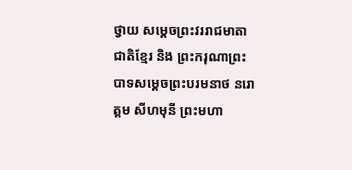ថ្វាយ សម្តេចព្រះវររាជមាតាជាតិខ្មែរ និង ព្រះករុណាព្រះបាទសម្តេចព្រះបរមនាថ នរោត្តម សីហមុនី ព្រះមហា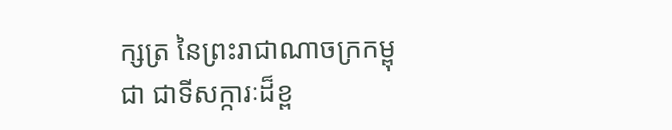ក្សត្រ នៃព្រះរាជាណាចក្រកម្ពុជា ជាទីសក្ការៈដ៏ខ្ព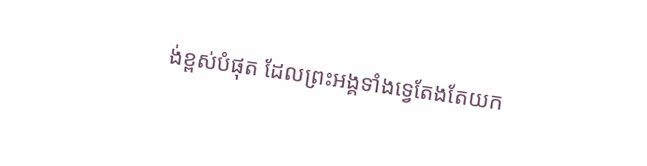ង់ខ្ពស់បំផុត ដែលព្រះអង្គទាំងទ្វេតែងតែយក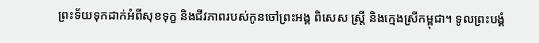ព្រះទ័យទុកដាក់អំពីសុខទុក្ខ និងជីវភាពរបស់កូនចៅព្រះអង្គ ពិសេស ស្ត្រី និងក្មេងស្រីកម្ពុជា។ ទូលព្រះបង្គំ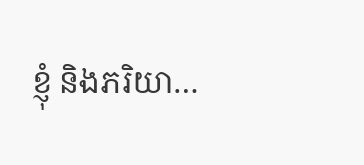ខ្ញុំ និងភរិយា…